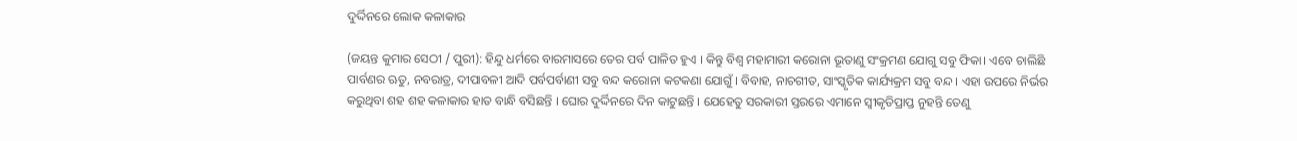ଦୁର୍ଦ୍ଦିନରେ ଲୋକ କଳାକାର

(ଜୟନ୍ତ କୁମାର ସେଠୀ / ପୁରୀ): ହିନ୍ଦୁ ଧର୍ମରେ ବାରମାସରେ ତେର ପର୍ବ ପାଳିତ ହୁଏ । କିନ୍ତୁ ବିଶ୍ବ ମହାମାରୀ କରୋନା ଭୂତାଣୁ ସଂକ୍ରମଣ ଯୋଗୁ ସବୁ ଫିକା। ଏବେ ଚାଲିଛି ପାର୍ବଣର ଋତୁ, ନବରାତ୍ର, ଦୀପାବଳୀ ଆଦି ପର୍ବପର୍ବାଣୀ ସବୁ ବନ୍ଦ କରୋନା କଟକଣା ଯୋଗୁଁ । ବିବାହ, ନାଚଗୀତ, ସାଂସ୍କୃତିକ କାର୍ଯ୍ୟକ୍ରମ ସବୁ ବନ୍ଦ । ଏହା ଉପରେ ନିର୍ଭର କରୁଥିବା ଶହ ଶହ କଳାକାର ହାତ ବାନ୍ଧି ବସିଛନ୍ତି । ଘୋର ଦୁର୍ଦ୍ଦିନରେ ଦିନ କାଟୁଛନ୍ତି । ଯେହେତୁ ସରକାରୀ ସ୍ତରରେ ଏମାନେ ସ୍ଵୀକୃତିପ୍ରାପ୍ତ ନୁହନ୍ତି ତେଣୁ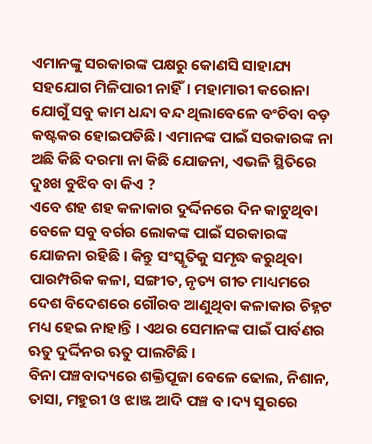ଏମାନଙ୍କୁ ସରକାରଙ୍କ ପକ୍ଷରୁ କୋଣସି ସାହାଯ୍ୟ ସହଯୋଗ ମିଳିପାରୀ ନାହିଁ। ମହାମାରୀ କରୋନା ଯୋଗୁଁ ସବୁ କାମ ଧନ୍ଦା ବନ୍ଦ ଥିଲାବେଳେ ବଂଚିବା ବଡ଼ କଷ୍ଟକର ହୋଇପଡିଛି। ଏମାନଙ୍କ ପାଇଁ ସରକାରଙ୍କ ନା ଅଛି କିଛି ଦରମା ନା କିଛି ଯୋଜନା, ଏଭଳି ସ୍ଥିତିରେ ଦୁଃଖ ବୁଝିବ ବା କିଏ ?
ଏବେ ଶହ ଶହ କଳାକାର ଦୁର୍ଦ୍ଦିନରେ ଦିନ କାଟୁଥିବା ବେଳେ ସବୁ ବର୍ଗର ଲୋକଙ୍କ ପାଇଁ ସରକାରଙ୍କ ଯୋଜନା ରହିଛି । କିନ୍ତୁ ସଂସ୍କୃତିକୁ ସମୃଦ୍ଧ କରୁଥିବା ପାରମ୍ପରିକ କଳା, ସଙ୍ଗୀତ, ନୃତ୍ୟ ଗୀତ ମାଧ୍ୟମରେ ଦେଶ ବିଦେଶରେ ଗୌରବ ଆଣୁଥିବା କଳାକାର ଚିହ୍ନଟ ମଧ୍ୟ ହେଇ ନାହାନ୍ତି । ଏଥର ସେମାନଙ୍କ ପାଇଁ ପାର୍ବଣର ଋତୁ ଦୁର୍ଦ୍ଦିନର ଋତୁ ପାଲଟିଛି ।
ବିନା ପଞ୍ଚବାଦ୍ୟରେ ଶକ୍ତିପୂଜା ବେଳେ ଢୋଲ, ନିଶାନ, ତାସା, ମହୁରୀ ଓ ଝାଞ୍ଜ ଆଦି ପଞ୍ଚ ବ।ଦ୍ୟ ସୁରରେ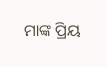ମାଙ୍କ ପ୍ରିୟ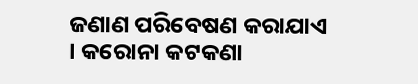ଜଣାଣ ପରିବେଷଣ କରାଯାଏ । କରୋନା କଟକଣା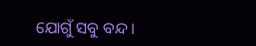ଯୋଗୁଁ ସବୁ ବନ୍ଦ ।